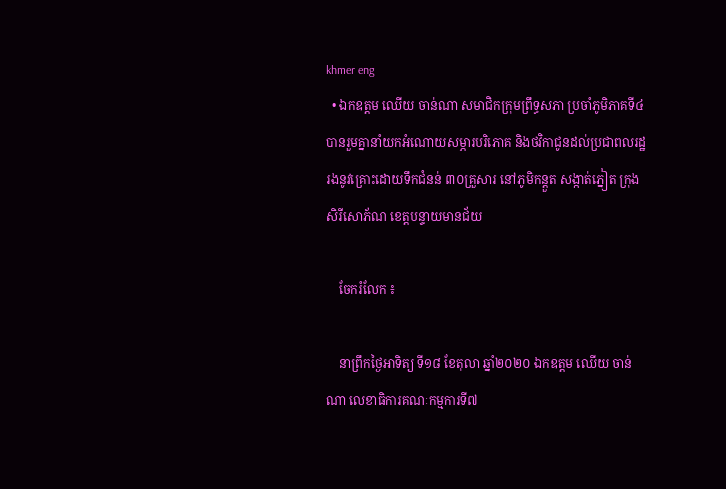khmer eng
  • ឯកឧត្តម ឈើយ ចាន់ណា សមាជិកក្រុមព្រឹទ្ធសភា ប្រចាំភូមិភាគទី៤ បានរួមគ្នានាំយកអំណោយសម្ភារបរិភោគ និងថវិកាជូនដល់ប្រជាពលរដ្ឋរងនូវគ្រោះដោយទឹកជំនន់ ៣០គ្រួសារ នៅភូមិកន្តួត សង្កាត់ភ្នៀត ក្រុងសិរីសោភ័ណ ខេត្តបន្ទាយមានជ័យ

    ចែករំលែក ៖

    នាព្រឹកថ្ងៃអាទិត្យ ទី១៨ ខែតុលា ឆ្នាំ២០២០ ឯកឧត្តម ឈើយ ចាន់ណា លេខាធិការគណៈកម្មការទី៧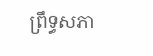ព្រឹទ្ធសភា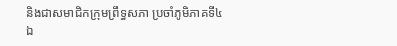និងជាសមាជិកក្រុមព្រឹទ្ធសភា ប្រចាំភូមិភាគទី៤ ឯ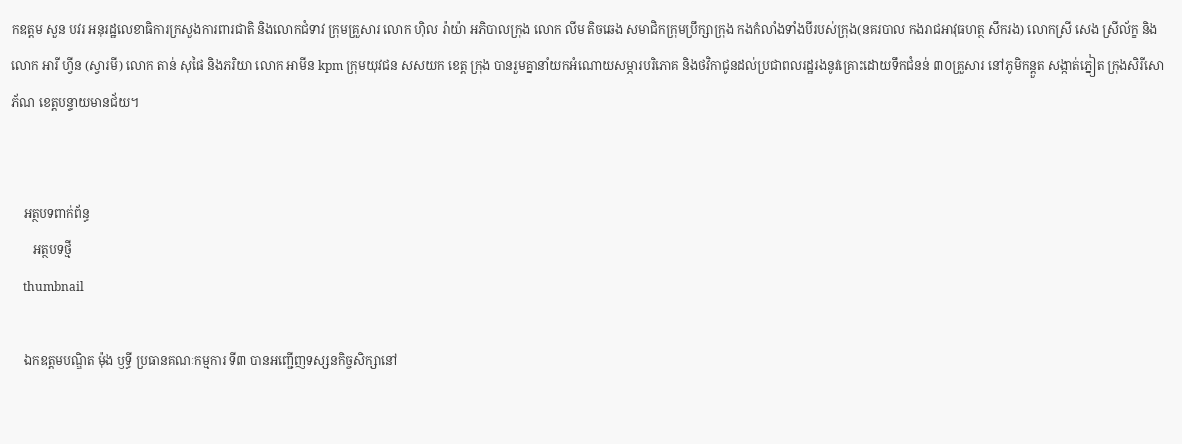កឧត្តម សួន បវរ អនុរដ្ឋលេខាធិការក្រសួងការពារជាតិ និងលោកជំទាវ ក្រុមគ្រួសារ លោក ហ៊ិល រ៉ាយ៉ា អភិបាលក្រុង លោក លីម តិចឆេង សមាជិកក្រុមប្រឹក្សាក្រុង កងកំលាំងទាំងបីរបស់ក្រុង(នគរបាល កងរាជអាវុធហត្ថ សឹករង) លោកស្រី សេង ស្រីល័ក្ខ និងលោក អារី ហ្វីន (ស្វារមី) លោក តាន់ សុផៃ និងភរិយា លោក អាមីន kpm ក្រុមយុវជន សសយក ខេត្ត ក្រុង បានរួមគ្នានាំយកអំណោយសម្ភារបរិភោគ និងថវិកាជូនដល់ប្រជាពលរដ្ឋរងនូវគ្រោះដោយទឹកជំនន់ ៣០គ្រួសារ នៅភូមិកន្តួត សង្កាត់ភ្នៀត ក្រុងសិរីសោភ័ណ ខេត្តបន្ទាយមានជ័យ។


    អត្ថបទពាក់ព័ន្ធ
       អត្ថបទថ្មី
    thumbnail

    ឯកឧត្តមបណ្ឌិត ម៉ុង ឫទ្ធី ប្រធានគណៈកម្មការ ទី៣ បានអញ្ជើញទស្សនកិច្ចសិក្សានៅ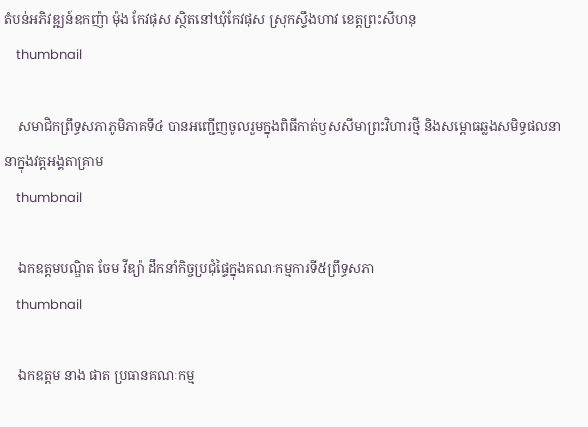តំបន់អភិវឌ្ឍន៍ឧកញ៉ា ម៉ុង កែវផុស ស្ថិតនៅឃុំកែវផុស ស្រុកស្ទឹងហាវ ខេត្តព្រះសីហនុ
    thumbnail

    សមាជិកព្រឹទ្ធសភាភូមិភាគទី៤ បានអញ្ជើញចូលរួមក្នុងពិធីកាត់ឫសសីមាព្រះវិហារថ្មី និងសម្ពោធឆ្លងសមិទ្ធផលនានាក្នុងវត្តអង្គតាគ្រាម
    thumbnail

    ឯកឧត្តមបណ្ឌិត ចែម វីឌ្យ៉ា ដឹកនាំកិច្ចប្រជុំផ្ទៃក្នុងគណៈកម្មការទី៥ព្រឹទ្ធសភា
    thumbnail

    ឯកឧត្ដម នាង ផាត ប្រធានគណៈកម្ម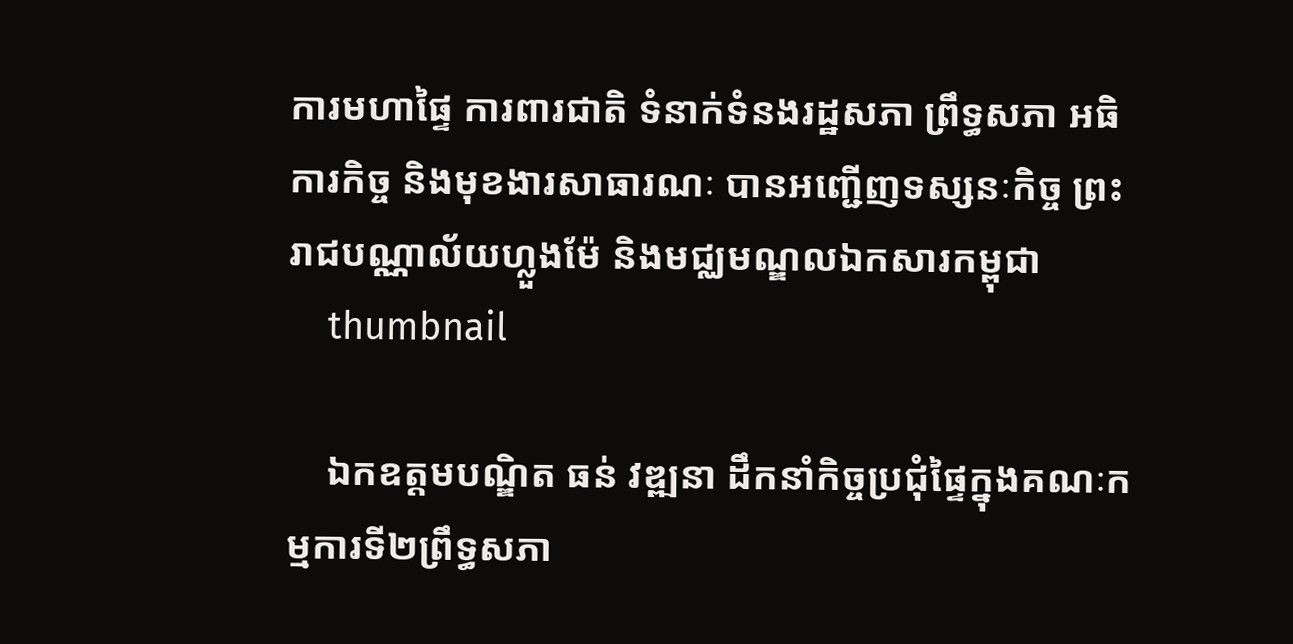ការមហាផ្ទៃ ការពារជាតិ ទំនាក់ទំនងរដ្ឋសភា ព្រឹទ្ធសភា អធិការកិច្ច និងមុខងារសាធារណៈ បានអញ្ជើញទស្សនៈកិច្ច ព្រះរាជបណ្ណាល័យហ្លួងម៉ែ និងមជ្ឈមណ្ឌលឯកសារកម្ពុជា
    thumbnail

    ឯកឧត្តមបណ្ឌិត ធន់ វឌ្ឍនា ដឹកនាំកិច្ចប្រជុំផ្ទៃក្នុងគណៈកម្មការទី២ព្រឹទ្ធសភា